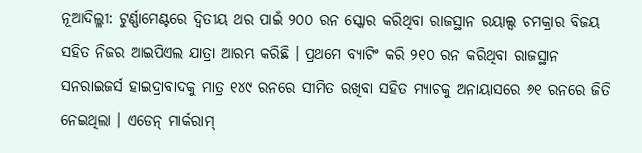ନୂଆଦିଲ୍ଳୀ: ଟୁର୍ଣ୍ଣାମେଣ୍ଟରେ ଦ୍ୱିତୀୟ ଥର ପାଇଁ ୨୦୦ ରନ ସ୍କୋର କରିଥିବା ରାଜସ୍ଥାନ ରୟାଲ୍ସ ଚମକ୍ରାର ବିଜୟ ସହିତ ନିଜର ଆଇପିଏଲ ଯାତ୍ରା ଆରମ୍ଭ କରିଛି । ପ୍ରଥମେ ବ୍ୟାଟିଂ କରି ୨୧୦ ରନ କରିଥିବା ରାଜସ୍ଥାନ ସନରାଇଜର୍ସ ହାଇଦ୍ରାବାଦକୁ ମାତ୍ର ୧୪୯ ରନରେ ସୀମିତ ରଖିବା ସହିତ ମ୍ୟାଚକୁ ଅନାୟାସରେ ୬୧ ରନରେ ଜିତି ନେଇଥିଲା । ଏଡେନ୍ ମାର୍କରାମ୍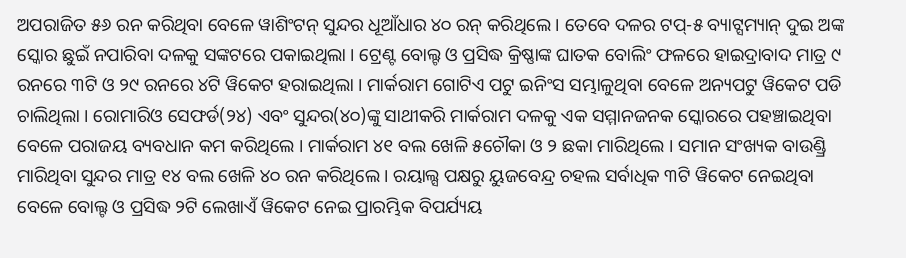ଅପରାଜିତ ୫୬ ରନ କରିଥିବା ବେଳେ ୱାଶିଂଟନ୍ ସୁନ୍ଦର ଧୂଆଁଧାର ୪୦ ରନ୍ କରିଥିଲେ । ତେବେ ଦଳର ଟପ୍-୫ ବ୍ୟାଟ୍ସମ୍ୟାନ୍ ଦୁଇ ଅଙ୍କ ସ୍କୋର ଛୁଇଁ ନପାରିବା ଦଳକୁ ସଙ୍କଟରେ ପକାଇଥିଲା । ଟ୍ରେଣ୍ଟ ବୋଲ୍ଟ ଓ ପ୍ରସିଦ୍ଧ କ୍ରିଷ୍ଣାଙ୍କ ଘାତକ ବୋଲିଂ ଫଳରେ ହାଇଦ୍ରାବାଦ ମାତ୍ର ୯ ରନରେ ୩ଟି ଓ ୨୯ ରନରେ ୪ଟି ୱିକେଟ ହରାଇଥିଲା । ମାର୍କରାମ ଗୋଟିଏ ପଟୁ ଇନିଂସ ସମ୍ଭାଳୁଥିବା ବେଳେ ଅନ୍ୟପଟୁ ୱିକେଟ ପଡି ଚାଲିଥିଲା । ରୋମାରିଓ ସେଫର୍ଡ(୨୪) ଏବଂ ସୁନ୍ଦର(୪୦)ଙ୍କୁ ସାଥୀକରି ମାର୍କରାମ ଦଳକୁ ଏକ ସମ୍ମାନଜନକ ସ୍କୋରରେ ପହଞ୍ଚାଇଥିବା ବେଳେ ପରାଜୟ ବ୍ୟବଧାନ କମ କରିଥିଲେ । ମାର୍କରାମ ୪୧ ବଲ ଖେଳି ୫ଚୌକା ଓ ୨ ଛକା ମାରିଥିଲେ । ସମାନ ସଂଖ୍ୟକ ବାଉଣ୍ଡ୍ରି ମାରିଥିବା ସୁନ୍ଦର ମାତ୍ର ୧୪ ବଲ ଖେଳି ୪୦ ରନ କରିଥିଲେ । ରୟାଲ୍ସ ପକ୍ଷରୁ ୟୁଜବେନ୍ଦ୍ର ଚହଲ ସର୍ବାଧିକ ୩ଟି ୱିକେଟ ନେଇଥିବା ବେଳେ ବୋଲ୍ଟ ଓ ପ୍ରସିଦ୍ଧ ୨ଟି ଲେଖାଏଁ ୱିକେଟ ନେଇ ପ୍ରାରମ୍ଭିକ ବିପର୍ଯ୍ୟୟ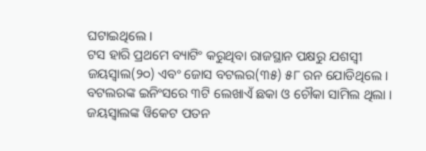ଘଟାଇଥିଲେ ।
ଟସ ହାରି ପ୍ରଥମେ ବ୍ୟାଟିଂ କରୁଥିବା ରାଜସ୍ଥାନ ପକ୍ଷରୁ ଯଶସ୍ୱୀ ଜୟସ୍ୱାଲ(୨୦) ଏବଂ ଜୋସ ବଟଲର(୩୫) ୫୮ ରନ ଯୋଡିଥିଲେ । ବଟଲରଙ୍କ ଇନିଂସରେ ୩ଟି ଲେଖାଏଁ ଛକା ଓ ଚୌକା ସାମିଲ ଥିଲା । ଜୟସ୍ୱାଲଙ୍କ ୱିକେଟ ପତନ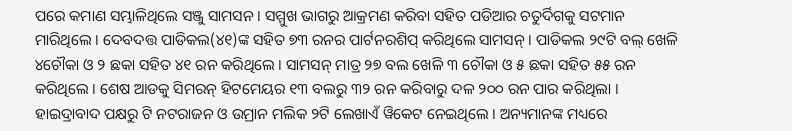ପରେ କମାଣ ସମ୍ଭାଳିଥିଲେ ସଞ୍ଜୁ ସାମସନ । ସମ୍ମୁଖ ଭାଗରୁ ଆକ୍ରମଣ କରିବା ସହିତ ପଡିଆର ଚତୁର୍ଦିଗକୁ ସଟମାନ ମାରିଥିଲେ । ଦେବଦତ୍ତ ପାଡିକଲ(୪୧)ଙ୍କ ସହିତ ୭୩ ରନର ପାର୍ଟନରଶିପ୍ କରିଥିଲେ ସାମସନ୍ । ପାଡିକଲ ୨୯ଟି ବଲ୍ ଖେଳି ୪ଚୌକା ଓ ୨ ଛକା ସହିତ ୪୧ ରନ କରିଥିଲେ । ସାମସନ୍ ମାତ୍ର ୨୭ ବଲ ଖେଳି ୩ ଚୌକା ଓ ୫ ଛକା ସହିତ ୫୫ ରନ କରିଥିଲେ । ଶେଷ ଆଡକୁ ସିମରନ୍ ହିଟମେୟର ୧୩ ବଲରୁ ୩୨ ରନ କରିବାରୁ ଦଳ ୨୦୦ ରନ ପାର କରିଥିଲା । ହାଇଦ୍ରାବାଦ ପକ୍ଷରୁ ଟି ନଟରାଜନ ଓ ଉମ୍ରାନ ମଲିକ ୨ଟି ଲେଖାଏଁ ୱିକେଟ ନେଇଥିଲେ । ଅନ୍ୟମାନଙ୍କ ମଧ୍ୟରେ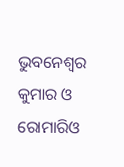ଭୁବନେଶ୍ୱର କୁମାର ଓ ରୋମାରିଓ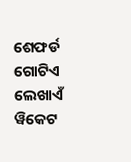ଶେଫର୍ଡ ଗୋଟିଏ ଲେଖାଏଁ ୱିକେଟ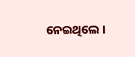ନେଇଥିଲେ ।